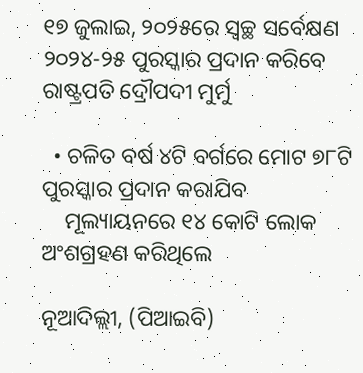୧୭ ଜୁଲାଇ, ୨୦୨୫ରେ ସ୍ୱଚ୍ଛ ସର୍ବେକ୍ଷଣ ୨୦୨୪-୨୫ ପୁରସ୍କାର ପ୍ରଦାନ କରିବେ ରାଷ୍ଟ୍ରପତି ଦ୍ରୌପଦୀ ମୁର୍ମୁ

  • ଚଳିତ ବର୍ଷ ୪ଟି ବର୍ଗରେ ମୋଟ ୭୮ଟି ପୁରସ୍କାର ପ୍ରଦାନ କରାଯିବ
    ମୂଲ୍ୟାୟନରେ ୧୪ କୋଟି ଲୋକ ଅଂଶଗ୍ରହଣ କରିଥିଲେ

ନୂଆଦିଲ୍ଲୀ, (ପିଆଇବି)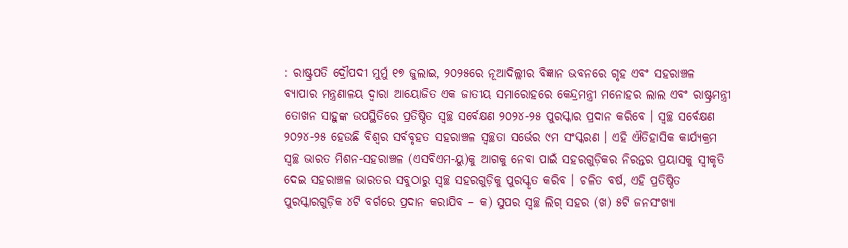: ରାଷ୍ଟ୍ରପତି ଦ୍ରୌପଦୀ ମୁର୍ମୁ ୧୭ ଜୁଲାଇ, ୨୦୨୫ରେ ନୂଆଦିଲ୍ଲୀର ବିଜ୍ଞାନ ଭବନରେ ଗୃହ ଏବଂ ସହରାଞ୍ଚଳ ବ୍ୟାପାର ମନ୍ତ୍ରଣାଳୟ ଦ୍ୱାରା ଆୟୋଜିତ ଏକ ଜାତୀୟ ସମାରୋହରେ କେନ୍ଦ୍ରମନ୍ତ୍ରୀ ମନୋହର ଲାଲ ଏବଂ ରାଷ୍ଟ୍ରମନ୍ତ୍ରୀ ତୋଖନ ସାହୁଙ୍କ ଉପସ୍ଥିତିରେ ପ୍ରତିଷ୍ଠିତ ସ୍ୱଚ୍ଛ ସର୍ବେକ୍ଷଣ ୨୦୨୪-୨୫ ପୁରସ୍କାର ପ୍ରଦାନ କରିବେ । ସ୍ୱଚ୍ଛ ସର୍ବେକ୍ଷଣ ୨୦୨୪-୨୫ ହେଉଛି ବିଶ୍ୱର ସର୍ବବୃହତ ସହରାଞ୍ଚଳ ସ୍ୱଚ୍ଛତା ସର୍ଭେର ୯ମ ସଂସ୍କରଣ । ଏହି ଐତିହାସିକ କାର୍ଯ୍ୟକ୍ରମ ସ୍ୱଚ୍ଛ ଭାରତ ମିଶନ-ସହରାଞ୍ଚଳ (ଏସବିଏମ-ୟୁ)କୁ ଆଗକୁ ନେବା ପାଇଁ ସହରଗୁଡ଼ିକର ନିରନ୍ତର ପ୍ରୟାସକୁ ସ୍ୱୀକୃତି ଦେଇ ସହରାଞ୍ଚଳ ଭାରତର ସବୁଠାରୁ ସ୍ୱଚ୍ଛ ସହରଗୁଡ଼ିକୁ ପୁରସ୍କୃତ କରିବ । ଚଳିତ ବର୍ଷ, ଏହି ପ୍ରତିଷ୍ଠିତ ପୁରସ୍କାରଗୁଡ଼ିକ ୪ଟି ବର୍ଗରେ ପ୍ରଦାନ କରାଯିବ – କ) ସୁପର ସ୍ୱଚ୍ଛ ଲିଗ୍ ସହର (ଖ) ୫ଟି ଜନସଂଖ୍ୟା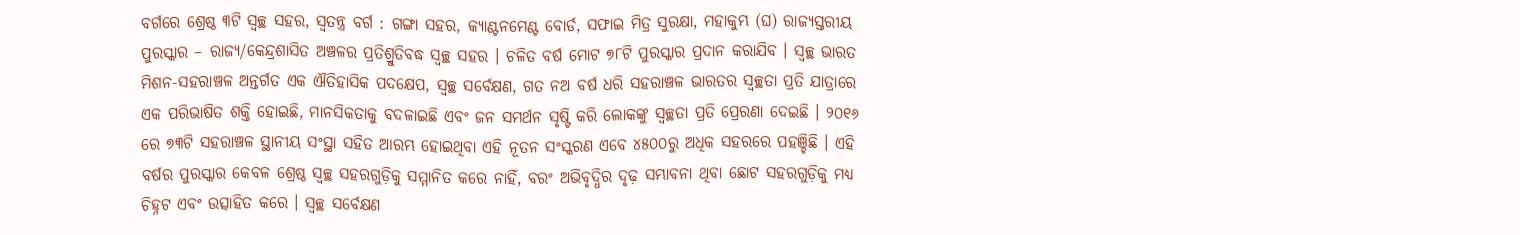ବର୍ଗରେ ଶ୍ରେଷ୍ଠ ୩ଟି ସ୍ୱଚ୍ଛ ସହର, ସ୍ୱତନ୍ତ୍ର ବର୍ଗ : ଗଙ୍ଗା ସହର, କ୍ୟାଣ୍ଟନମେଣ୍ଟ ବୋର୍ଡ, ସଫାଇ ମିତ୍ର ସୁରକ୍ଷା, ମହାକୁମ୍ଭ (ଘ) ରାଜ୍ୟସ୍ତରୀୟ ପୁରସ୍କାର – ରାଜ୍ୟ/କେନ୍ଦ୍ରଶାସିତ ଅଞ୍ଚଳର ପ୍ରତିଶ୍ରୁତିବଦ୍ଧ ସ୍ୱଚ୍ଛ ସହର । ଚଳିତ ବର୍ଷ ମୋଟ ୭୮ଟି ପୁରସ୍କାର ପ୍ରଦାନ କରାଯିବ । ସ୍ୱଚ୍ଛ ଭାରତ ମିଶନ-ସହରାଞ୍ଚଳ ଅନ୍ତର୍ଗତ ଏକ ଐତିହାସିକ ପଦକ୍ଷେପ, ସ୍ୱଚ୍ଛ ସର୍ବେକ୍ଷଣ, ଗତ ନଅ ବର୍ଷ ଧରି ସହରାଞ୍ଚଳ ଭାରତର ସ୍ୱଚ୍ଛତା ପ୍ରତି ଯାତ୍ରାରେ ଏକ ପରିଭାଷିତ ଶକ୍ତି ହୋଇଛି, ମାନସିକତାକୁ ବଦଳାଇଛି ଏବଂ ଜନ ସମର୍ଥନ ସୃଷ୍ଟି କରି ଲୋକଙ୍କୁ ସ୍ୱଚ୍ଛତା ପ୍ରତି ପ୍ରେରଣା ଦେଇଛି । ୨୦୧୬ ରେ ୭୩ଟି ସହରାଞ୍ଚଳ ସ୍ଥାନୀୟ ସଂସ୍ଥା ସହିତ ଆରମ୍ଭ ହୋଇଥିବା ଏହି ନୂତନ ସଂସ୍କରଣ ଏବେ ୪୫୦୦ରୁ ଅଧିକ ସହରରେ ପହଞ୍ଚିଛି । ଏହି ବର୍ଷର ପୁରସ୍କାର କେବଳ ଶ୍ରେଷ୍ଠ ସ୍ୱଚ୍ଛ ସହରଗୁଡ଼ିକୁ ସମ୍ମାନିତ କରେ ନାହିଁ, ବରଂ ଅଭିବୃଦ୍ଧିର ଦୃଢ଼ ସମ୍ଭାବନା ଥିବା ଛୋଟ ସହରଗୁଡ଼ିକୁ ମଧ୍ୟ ଚିହ୍ନଟ ଏବଂ ଉତ୍ସାହିତ କରେ । ସ୍ୱଚ୍ଛ ସର୍ବେକ୍ଷଣ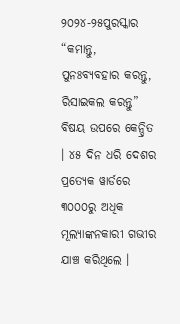୨୦୨୪-୨୫ପୁରସ୍କାର “କମାନ୍ତୁ, ପୁନଃବ୍ୟବହାର କରନ୍ତୁ, ରିସାଇକଲ କରନ୍ତୁ” ବିଷୟ ଉପରେ କେନ୍ଦ୍ରିତ । ୪୫ ଦିନ ଧରି ଦେଶର ପ୍ରତ୍ୟେକ ୱାର୍ଡରେ ୩୦୦୦ରୁ ଅଧିକ ମୂଲ୍ୟାଙ୍କନକାରୀ ଗଭୀର ଯାଞ୍ଚ କରିଥିଲେ ।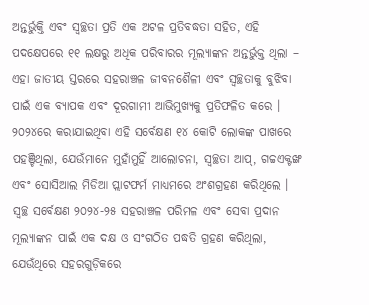ଅନ୍ତର୍ଭୁକ୍ତି ଏବଂ ସ୍ୱଚ୍ଛତା ପ୍ରତି ଏକ ଅଟଳ ପ୍ରତିବଦ୍ଧତା ସହିତ, ଏହି ପଦକ୍ଷେପରେ ୧୧ ଲକ୍ଷରୁ ଅଧିକ ପରିବାରର ମୂଲ୍ୟାଙ୍କନ ଅନ୍ତର୍ଭୁକ୍ତ ଥିଲା – ଏହା ଜାତୀୟ ସ୍ତରରେ ସହରାଞ୍ଚଳ ଜୀବନଶୈଳୀ ଏବଂ ସ୍ୱଚ୍ଛତାକୁ ବୁଝିବା ପାଇଁ ଏକ ବ୍ୟାପକ ଏବଂ ଦୂରଗାମୀ ଆଭିମୁଖ୍ୟକୁ ପ୍ରତିଫଳିତ କରେ । ୨୦୨୪ରେ କରାଯାଇଥିବା ଏହି ସର୍ବେକ୍ଷଣ ୧୪ କୋଟି ଲୋକଙ୍କ ପାଖରେ ପହଞ୍ଚିଥିଲା, ଯେଉଁମାନେ ମୁହାଁମୁହିଁ ଆଲୋଚନା, ସ୍ୱଚ୍ଛତା ଆପ୍, ଗଚ୍ଚଏକ୍ଟଙ୍ଖ ଏବଂ ସୋସିଆଲ ମିଡିଆ ପ୍ଲାଟଫର୍ମ ମାଧ୍ୟମରେ ଅଂଶଗ୍ରହଣ କରିଥିଲେ । ସ୍ୱଚ୍ଛ ସର୍ବେକ୍ଷଣ ୨୦୨୪-୨୫ ସହରାଞ୍ଚଳ ପରିମଳ ଏବଂ ସେବା ପ୍ରଦାନ ମୂଲ୍ୟାଙ୍କନ ପାଇଁ ଏକ ଦକ୍ଷ ଓ ସଂଗଠିତ ପଦ୍ଧତି ଗ୍ରହଣ କରିଥିଲା, ଯେଉଁଥିରେ ସହରଗୁଡ଼ିକରେ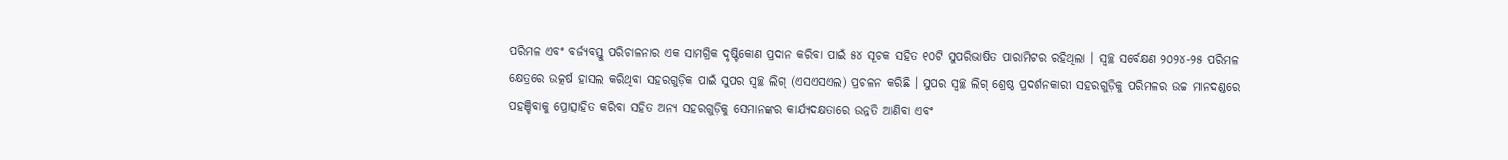ପରିମଳ ଏବଂ ବର୍ଜ୍ୟବସ୍ତୁ ପରିଚାଳନାର ଏକ ସାମଗ୍ରିକ ଦୃଷ୍ଟିକୋଣ ପ୍ରଦାନ କରିବା ପାଇଁ ୫୪ ସୂଚକ ସହିତ ୧୦ଟି ସୁପରିଭାଷିତ ପାରାମିଟର ରହିଥିଲା । ସ୍ୱଚ୍ଛ ସର୍ବେକ୍ଷଣ ୨୦୨୪-୨୫ ପରିମଳ କ୍ଷେତ୍ରରେ ଉତ୍କର୍ଷ ହାସଲ କରିଥିବା ସହରଗୁଡ଼ିକ ପାଇଁ ସୁପର ସ୍ୱଚ୍ଛ ଲିଗ୍ (ଏସଏସଏଲ) ପ୍ରଚଳନ କରିଛି । ସୁପର ସ୍ୱଚ୍ଛ ଲିଗ୍ ଶ୍ରେଷ୍ଠ ପ୍ରଦର୍ଶନକାରୀ ସହରଗୁଡ଼ିକୁ ପରିମଳର ଉଚ୍ଚ ମାନଦଣ୍ଡରେ ପହଞ୍ଚିବାକୁ ପ୍ରୋତ୍ସାହିତ କରିବା ସହିତ ଅନ୍ୟ ସହରଗୁଡ଼ିକୁ ସେମାନଙ୍କର କାର୍ଯ୍ୟଦକ୍ଷତାରେ ଉନ୍ନତି ଆଣିବା ଏବଂ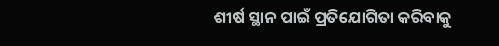ଶୀର୍ଷ ସ୍ଥାନ ପାଇଁ ପ୍ରତିଯୋଗିତା କରିବାକୁ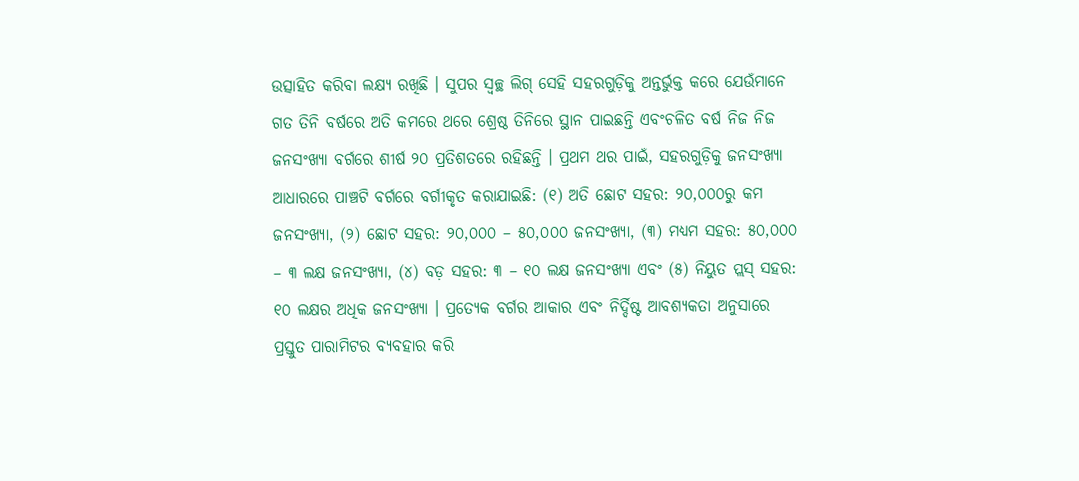ଉତ୍ସାହିତ କରିବା ଲକ୍ଷ୍ୟ ରଖିଛି । ସୁପର ସ୍ୱଚ୍ଛ ଲିଗ୍ ସେହି ସହରଗୁଡ଼ିକୁ ଅନ୍ତର୍ଭୁକ୍ତ କରେ ଯେଉଁମାନେ ଗତ ତିନି ବର୍ଷରେ ଅତି କମରେ ଥରେ ଶ୍ରେଷ୍ଠ ତିନିରେ ସ୍ଥାନ ପାଇଛନ୍ତି ଏବଂଚଳିତ ବର୍ଷ ନିଜ ନିଜ ଜନସଂଖ୍ୟା ବର୍ଗରେ ଶୀର୍ଷ ୨୦ ପ୍ରତିଶତରେ ରହିଛନ୍ତି । ପ୍ରଥମ ଥର ପାଇଁ, ସହରଗୁଡ଼ିକୁ ଜନସଂଖ୍ୟା ଆଧାରରେ ପାଞ୍ଚଟି ବର୍ଗରେ ବର୍ଗୀକୃତ କରାଯାଇଛି: (୧) ଅତି ଛୋଟ ସହର: ୨୦,୦୦୦ରୁ କମ ଜନସଂଖ୍ୟା, (୨) ଛୋଟ ସହର: ୨୦,୦୦୦ – ୫୦,୦୦୦ ଜନସଂଖ୍ୟା, (୩) ମଧ୍ୟମ ସହର: ୫୦,୦୦୦ – ୩ ଲକ୍ଷ ଜନସଂଖ୍ୟା, (୪) ବଡ଼ ସହର: ୩ – ୧୦ ଲକ୍ଷ ଜନସଂଖ୍ୟା ଏବଂ (୫) ନିୟୁତ ପ୍ଲସ୍ ସହର: ୧୦ ଲକ୍ଷର ଅଧିକ ଜନସଂଖ୍ୟା । ପ୍ରତ୍ୟେକ ବର୍ଗର ଆକାର ଏବଂ ନିର୍ଦ୍ଦିଷ୍ଟ ଆବଶ୍ୟକତା ଅନୁସାରେ ପ୍ରସ୍ତୁତ ପାରାମିଟର ବ୍ୟବହାର କରି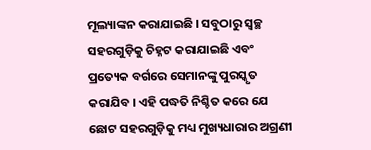ମୂଲ୍ୟାଙ୍କନ କରାଯାଇଛି । ସବୁଠାରୁ ସ୍ୱଚ୍ଛ ସହରଗୁଡ଼ିକୁ ଚିହ୍ନଟ କରାଯାଇଛି ଏବଂ ପ୍ରତ୍ୟେକ ବର୍ଗରେ ସେମାନଙ୍କୁ ପୁରସ୍କୃତ କରାଯିବ । ଏହି ପଦ୍ଧତି ନିଶ୍ଚିତ କରେ ଯେ ଛୋଟ ସହରଗୁଡ଼ିକୁ ମଧ୍ୟ ମୁଖ୍ୟଧାରାର ଅଗ୍ରଣୀ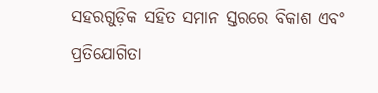ସହରଗୁଡ଼ିକ ସହିତ ସମାନ ସ୍ତରରେ ବିକାଶ ଏବଂ ପ୍ରତିଯୋଗିତା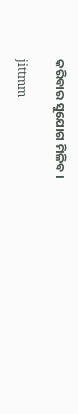କରିବାର ସୁଯୋଗ ମିଳିବ ।

jittmm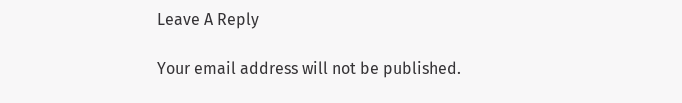Leave A Reply

Your email address will not be published.